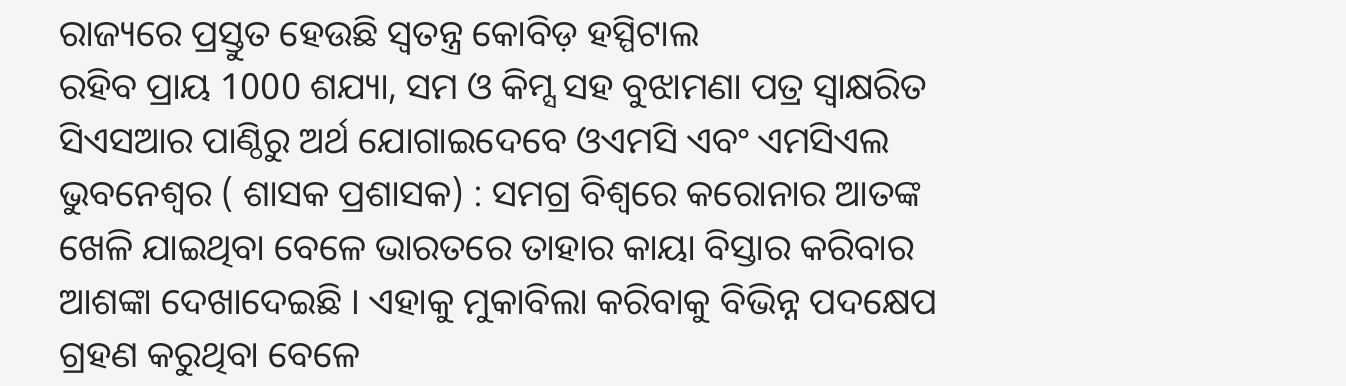ରାଜ୍ୟରେ ପ୍ରସ୍ତୁତ ହେଉଛି ସ୍ୱତନ୍ତ୍ର କୋବିଡ଼ ହସ୍ପିଟାଲ
ରହିବ ପ୍ରାୟ 1000 ଶଯ୍ୟା, ସମ ଓ କିମ୍ସ ସହ ବୁଝାମଣା ପତ୍ର ସ୍ୱାକ୍ଷରିତ
ସିଏସଆର ପାଣ୍ଠିରୁ ଅର୍ଥ ଯୋଗାଇଦେବେ ଓଏମସି ଏବଂ ଏମସିଏଲ
ଭୁବନେଶ୍ୱର ( ଶାସକ ପ୍ରଶାସକ) : ସମଗ୍ର ବିଶ୍ୱରେ କରୋନାର ଆତଙ୍କ ଖେଳି ଯାଇଥିବା ବେଳେ ଭାରତରେ ତାହାର କାୟା ବିସ୍ତାର କରିବାର ଆଶଙ୍କା ଦେଖାଦେଇଛି । ଏହାକୁ ମୁକାବିଲା କରିବାକୁ ବିଭିନ୍ନ ପଦକ୍ଷେପ ଗ୍ରହଣ କରୁଥିବା ବେଳେ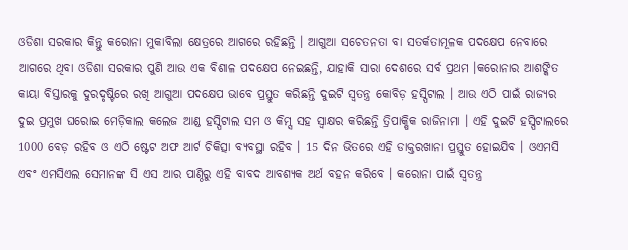ଓଡିଶା ସରକାର କିନ୍ତୁ କରୋନା ମୁକାବିଲା କ୍ଷେତ୍ରରେ ଆଗରେ ରହିଛନ୍ତି । ଆଗୁଆ ସଚେତନତା ବା ସତର୍କତାମୂଳକ ପଦକ୍ଷେପ ନେବାରେ ଆଗରେ ଥିବା ଓଡିଶା ସରକାର ପୁଣି ଆଉ ଏକ ବିଶାଳ ପଦକ୍ଷେପ ନେଇଛନ୍ତି, ଯାହାକି ସାରା ଦେଶରେ ସର୍ବ ପ୍ରଥମ ।କରୋନାର ଆଶଙ୍କିତ କାୟା ବିସ୍ତାରକୁ ଦୁରଦୃଷ୍ଟିରେ ରଖି ଆଗୁଆ ପଦକ୍ଷେପ ଭାବେ ପ୍ରସ୍ତୁତ କରିଛନ୍ତି ଦୁଇଟି ସ୍ୱତନ୍ତ୍ର କୋବିଡ଼ ହସ୍ପିଟାଲ । ଆଉ ଏଠି ପାଇଁ ରାଜ୍ୟର ଦୁଇ ପ୍ରମୁଖ ଘରୋଇ ମେଡ଼ିକାଲ କଲେଜ ଆଣ୍ଡ ହସ୍ପିଟାଲ ସମ ଓ କିମ୍ସ ସହ ସ୍ବାକ୍ଷର କରିଛନ୍ତି ତ୍ରିପାକ୍ଷିକ ରାଜିନାମା । ଏହି ଦୁଇଟି ହସ୍ପିଟାଲରେ 1000 ବେଡ଼ ରହିବ ଓ ଏଠି ଷ୍ଟେଟ ଅଫ ଆର୍ଟ ଚିକିତ୍ସା ବ୍ୟବସ୍ଥା ରହିବ । 15 ଦିନ ଭିତରେ ଏହି ଡାକ୍ତରଖାନା ପ୍ରସ୍ତୁତ ହୋଇଯିବ । ଓଏମସି ଏବଂ ଏମସିଏଲ ସେମାନଙ୍କ ସି ଏସ ଆର ପାଣ୍ଠିରୁ ଏହି ବାବଦ ଆବଶ୍ୟକ ଅର୍ଥ ବହନ କରିବେ । କରୋନା ପାଇଁ ସ୍ୱତନ୍ତ୍ର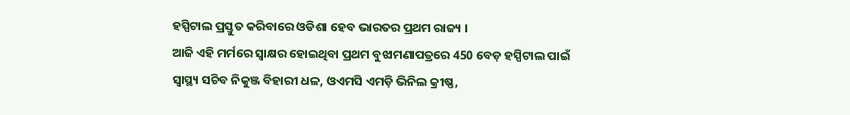ହସ୍ପିଟାଲ ପ୍ରସ୍ତୁତ କରିବାରେ ଓଡିଶା ହେବ ଭାରତର ପ୍ରଥମ ରାଜ୍ୟ ।
ଆଜି ଏହି ମର୍ମରେ ସ୍ୱାକ୍ଷର ହୋଇଥିବା ପ୍ରଥମ ବୁଝାମଣାପତ୍ରରେ 450 ବେଡ଼ ହସ୍ପିଟାଲ ପାଇଁ ସ୍ୱାସ୍ଥ୍ୟ ସଚିବ ନିକୁଞ୍ଜ ବିହାରୀ ଧଳ, ଓଏମସି ଏମଡ଼ି ଭିନିଲ କ୍ରୀଷ୍ଣ,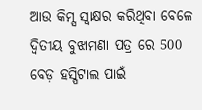ଆଉ କିମ୍ସ ସ୍ବାକ୍ଷର କରିଥିବା ବେଳେ ଦ୍ଵିତୀୟ ବୁଝାମଣା ପତ୍ର ରେ 500 ବେଡ଼ ହସ୍ପିଟାଲ ପାଇଁ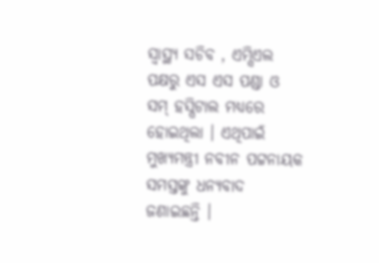ସ୍ୱାସ୍ଥ୍ୟ ସଚିବ , ଏମ୍ସିଏଲ ପକ୍ଷରୁ ଏସ ଏସ ପଣ୍ଡା ଓ ସମ୍ ହସ୍ପିଟାଲ ମଧ୍ୟରେ ହୋଇଥିଲା । ଏଥିପାଇଁ ମୁଖ୍ୟମନ୍ତ୍ରୀ ନବୀନ ପଟ୍ଟନାୟକ ସମସ୍ତଙ୍କୁ ଧନ୍ୟବାଦ ଜଣାଇଛନ୍ତି ।